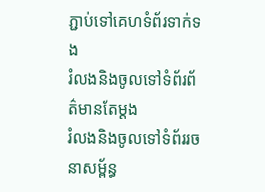ភ្ជាប់ទៅគេហទំព័រទាក់ទង
រំលងនិងចូលទៅទំព័រព័ត៌មានតែម្តង
រំលងនិងចូលទៅទំព័ររចនាសម្ព័ន្ធ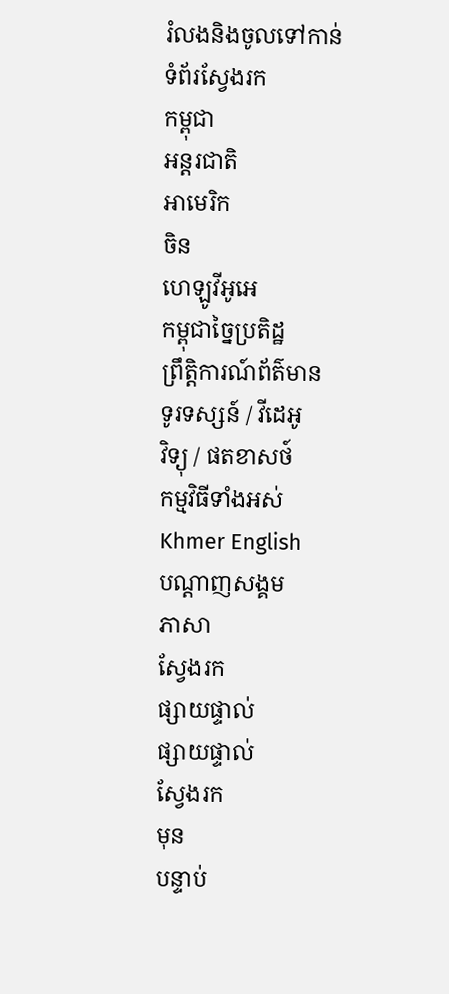រំលងនិងចូលទៅកាន់ទំព័រស្វែងរក
កម្ពុជា
អន្តរជាតិ
អាមេរិក
ចិន
ហេឡូវីអូអេ
កម្ពុជាច្នៃប្រតិដ្ឋ
ព្រឹត្តិការណ៍ព័ត៌មាន
ទូរទស្សន៍ / វីដេអូ
វិទ្យុ / ផតខាសថ៍
កម្មវិធីទាំងអស់
Khmer English
បណ្តាញសង្គម
ភាសា
ស្វែងរក
ផ្សាយផ្ទាល់
ផ្សាយផ្ទាល់
ស្វែងរក
មុន
បន្ទាប់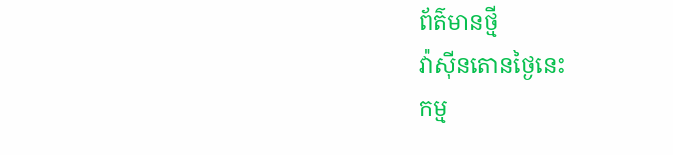ព័ត៌មានថ្មី
វ៉ាស៊ីនតោនថ្ងៃនេះ
កម្ម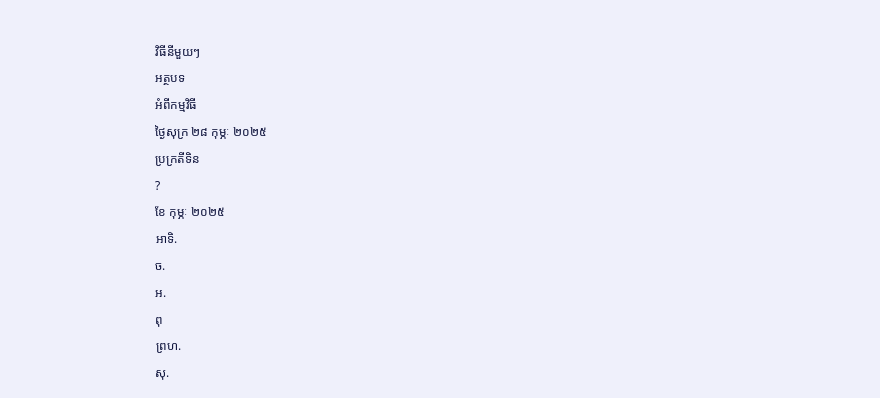វិធីនីមួយៗ
អត្ថបទ
អំពីកម្មវិធី
ថ្ងៃសុក្រ ២៨ កុម្ភៈ ២០២៥
ប្រក្រតីទិន
?
ខែ កុម្ភៈ ២០២៥
អាទិ.
ច.
អ.
ពុ
ព្រហ.
សុ.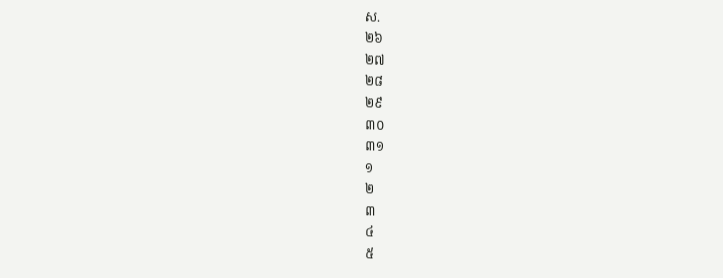ស.
២៦
២៧
២៨
២៩
៣០
៣១
១
២
៣
៤
៥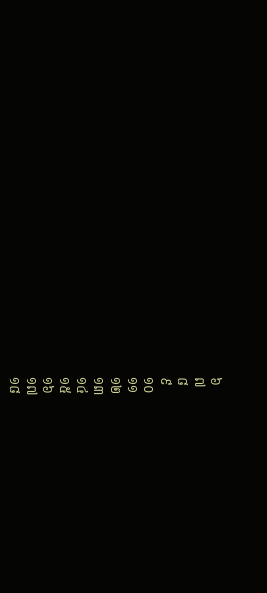៦
៧
៨
៩
១០
១១
១២
១៣
១៤
១៥
១៦
១៧
១៨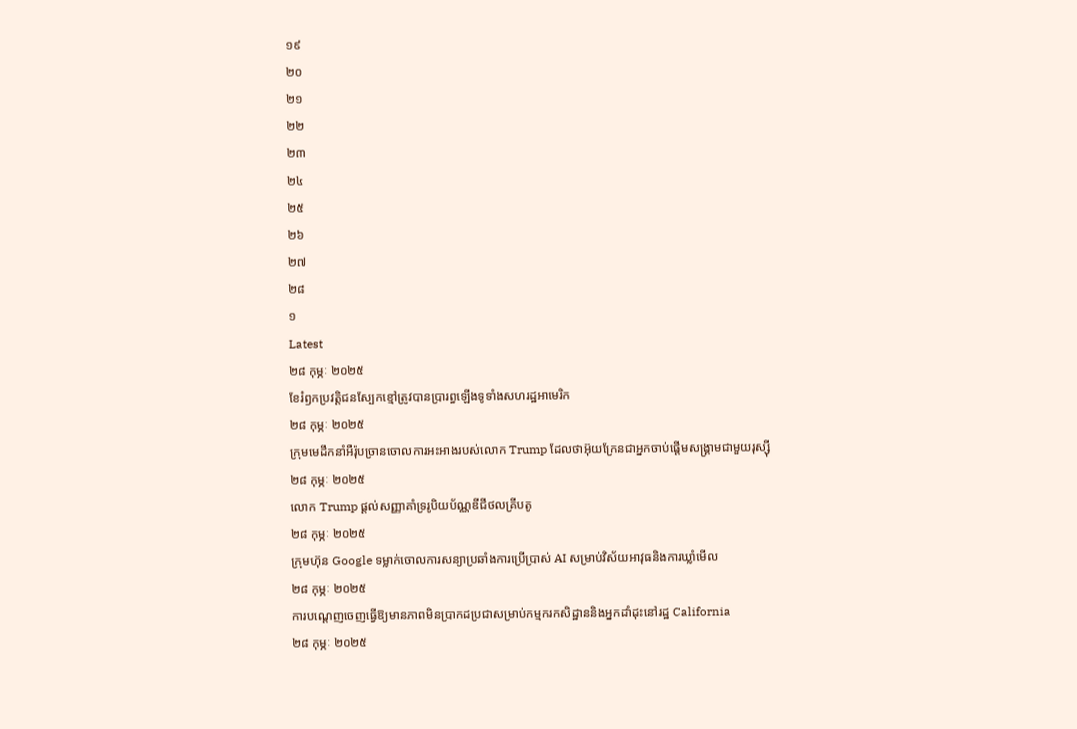១៩
២០
២១
២២
២៣
២៤
២៥
២៦
២៧
២៨
១
Latest
២៨ កុម្ភៈ ២០២៥
ខែរំឭកប្រវត្តិជនស្បែកខ្មៅត្រូវបានប្រារព្ធឡើងទូទាំងសហរដ្ឋអាមេរិក
២៨ កុម្ភៈ ២០២៥
ក្រុមមេដឹកនាំអឺរ៉ុបច្រានចោលការអះអាងរបស់លោក Trump ដែលថាអ៊ុយក្រែនជាអ្នកចាប់ផ្តើមសង្គ្រាមជាមួយរុស្ស៊ី
២៨ កុម្ភៈ ២០២៥
លោក Trump ផ្ដល់សញ្ញាគាំទ្ររូបិយប័ណ្ណឌីជីថលគ្រីបតូ
២៨ កុម្ភៈ ២០២៥
ក្រុមហ៊ុន Google ទម្លាក់ចោលការសន្យាប្រឆាំងការប្រើប្រាស់ AI សម្រាប់វិស័យអាវុធនិងការឃ្លាំមើល
២៨ កុម្ភៈ ២០២៥
ការបណ្តេញចេញធ្វើឱ្យមានភាពមិនប្រាកដប្រជាសម្រាប់កម្មករកសិដ្ឋាននិងអ្នកដាំដុះនៅរដ្ឋ California
២៨ កុម្ភៈ ២០២៥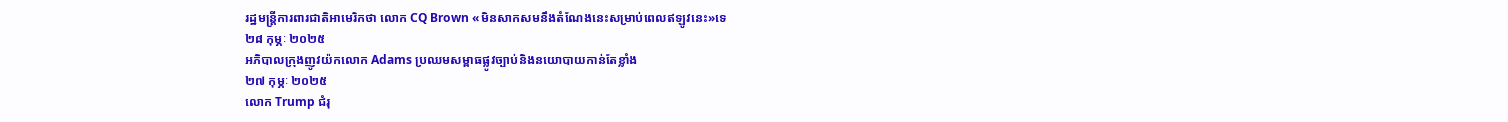រដ្ឋមន្ត្រីការពារជាតិអាមេរិកថា លោក CQ Brown «មិនសាកសមនឹងតំណែងនេះសម្រាប់ពេលឥឡូវនេះ»ទេ
២៨ កុម្ភៈ ២០២៥
អភិបាលក្រុងញូវយ៉កលោក Adams ប្រឈមសម្ពាធផ្លូវច្បាប់និងនយោបាយកាន់តែខ្លាំង
២៧ កុម្ភៈ ២០២៥
លោក Trump ជំរុ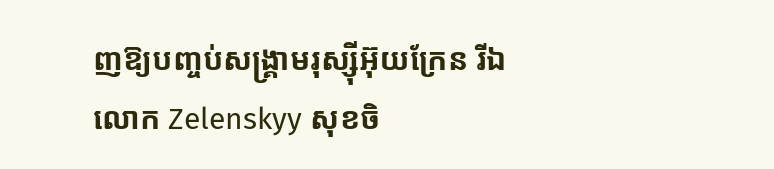ញឱ្យបញ្ចប់សង្គ្រាមរុស្ស៊ីអ៊ុយក្រែន រីឯលោក Zelenskyy សុខចិ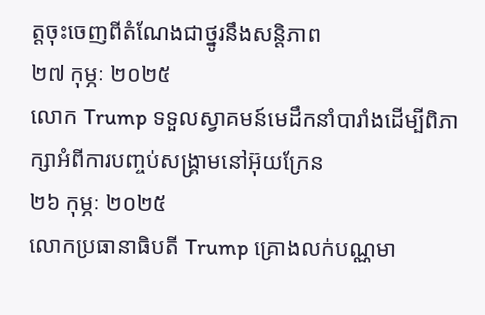ត្តចុះចេញពីតំណែងជាថ្នូរនឹងសន្តិភាព
២៧ កុម្ភៈ ២០២៥
លោក Trump ទទួលស្វាគមន៍មេដឹកនាំបារាំងដើម្បីពិភាក្សាអំពីការបញ្ចប់សង្គ្រាមនៅអ៊ុយក្រែន
២៦ កុម្ភៈ ២០២៥
លោកប្រធានាធិបតី Trump គ្រោងលក់បណ្ណមា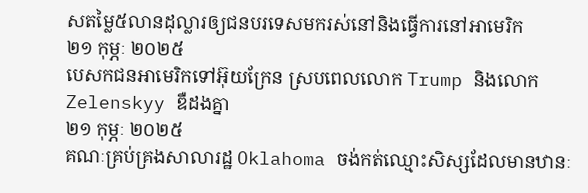សតម្លៃ៥លានដុល្លារឲ្យជនបរទេសមករស់នៅនិងធ្វើការនៅអាមេរិក
២១ កុម្ភៈ ២០២៥
បេសកជនអាមេរិកទៅអ៊ុយក្រែន ស្របពេលលោក Trump និងលោក Zelenskyy ឌឺដងគ្នា
២១ កុម្ភៈ ២០២៥
គណៈគ្រប់គ្រងសាលារដ្ឋ Oklahoma ចង់កត់ឈ្មោះសិស្សដែលមានឋានៈ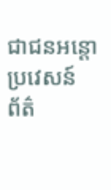ជាជនអន្តោប្រវេសន៍
ព័ត៌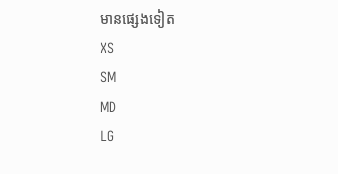មានផ្សេងទៀត
XS
SM
MD
LG